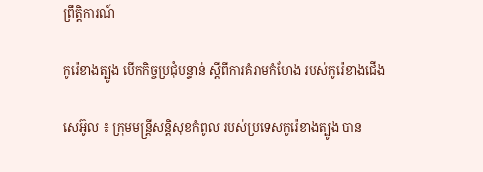ព្រឹត្តិការណ៍

កូរ៉េខាងត្បូង បើកកិច្ចប្រជុំបន្ទាន់ ស្ដីពីការគំរាមកំហែង របស់កូរ៉េខាងជើង

សេអ៊ូល ៖ ក្រុមមន្ត្រីសន្តិសុខកំពូល របស់ប្រទេសកូរ៉េខាងត្បូង បាន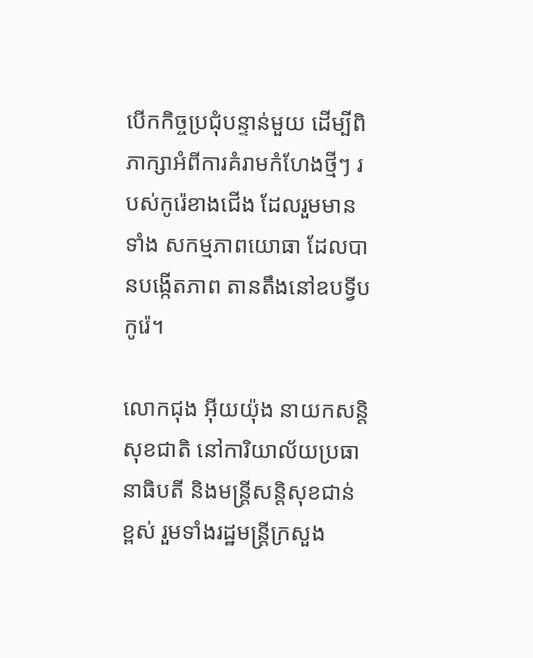បើកកិច្ចប្រជុំបន្ទាន់មួយ ដើម្បីពិភាក្សាអំពីការគំរាមកំហែងថ្មីៗ របស់កូរ៉េខាងជើង ដែលរួមមានទាំង សកម្មភាពយោធា ដែលបានបង្កើតភាព តានតឹងនៅឧបទ្វីបកូរ៉េ។

លោកជុង អ៊ីយយ៉ុង នាយកសន្តិសុខជាតិ នៅការិយាល័យប្រធានាធិបតី និងមន្រ្តីសន្តិសុខជាន់ខ្ពស់ រួមទាំងរដ្ឋមន្រ្តីក្រសួង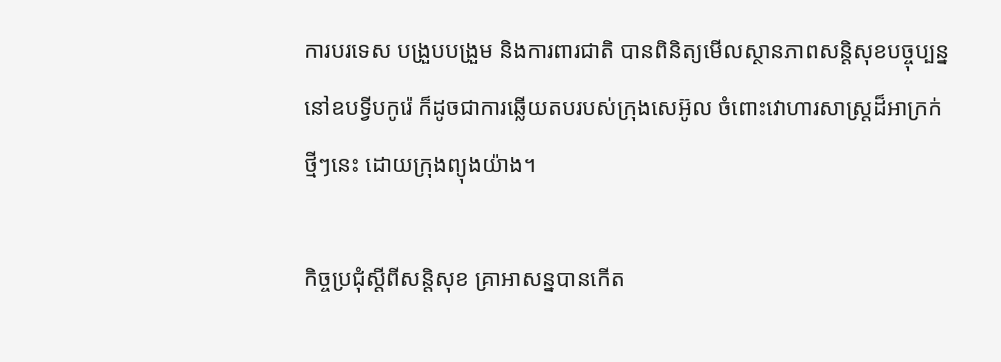ការបរទេស បង្រួបបង្រួម និងការពារជាតិ បានពិនិត្យមើលស្ថានភាពសន្តិសុខបច្ចុប្បន្ន នៅឧបទ្វីបកូរ៉េ ក៏ដូចជាការឆ្លើយតបរបស់ក្រុងសេអ៊ូល ចំពោះវោហារសាស្ត្រដ៏អាក្រក់ថ្មីៗនេះ ដោយក្រុងព្យុងយ៉ាង។

កិច្ចប្រជុំស្តីពីសន្តិសុខ គ្រាអាសន្នបានកើត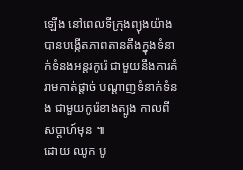ឡើង នៅពេលទីក្រុងព្យុងយ៉ាង បានបង្កើតភាពតានតឹងក្នុងទំនាក់ទំនងអន្តរកូរ៉េ ជាមួយនឹងការគំរាមកាត់ផ្តាច់ បណ្តាញទំនាក់ទំនង ជាមួយកូរ៉េខាងត្បូង កាលពីសប្តាហ៍មុន ៕
ដោយ ឈូក បូ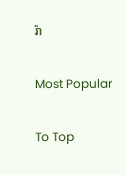រ៉ា

Most Popular

To Top